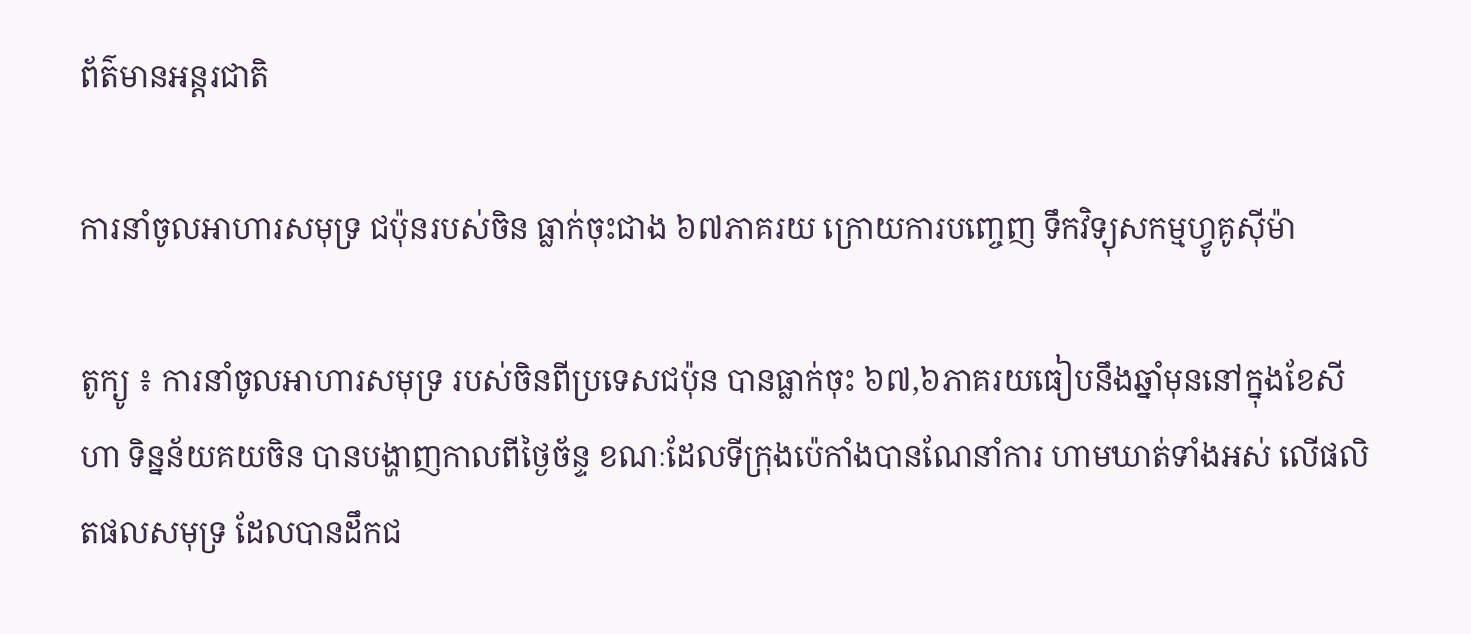ព័ត៌មានអន្តរជាតិ

ការនាំចូលអាហារសមុទ្រ ជប៉ុនរបស់ចិន ធ្លាក់ចុះជាង ៦៧ភាគរយ ក្រោយការបញ្ចេញ ទឹកវិទ្យុសកម្មហ្វូគូស៊ីម៉ា

តូក្យូ ៖ ការនាំចូលអាហារសមុទ្រ របស់ចិនពីប្រទេសជប៉ុន បានធ្លាក់ចុះ ៦៧,៦ភាគរយធៀបនឹងឆ្នាំមុននៅក្នុងខែសីហា ទិន្នន័យគយចិន បានបង្ហាញកាលពីថ្ងៃច័ន្ទ ខណៈដែលទីក្រុងប៉េកាំងបានណែនាំការ ហាមឃាត់ទាំងអស់ លើផលិតផលសមុទ្រ ដែលបានដឹកជ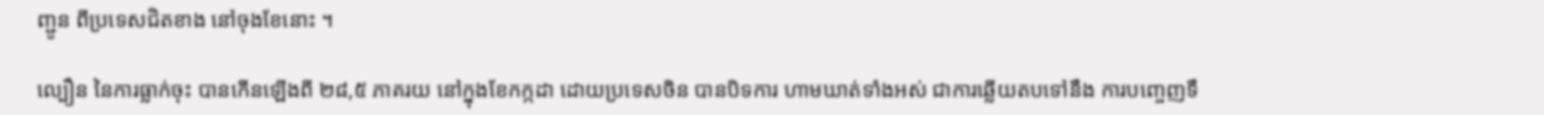ញ្ជូន ពីប្រទេសជិតខាង នៅចុងខែនោះ ។

ល្បឿន នៃការធ្លាក់ចុះ បានកើនឡើងពី ២៨,៥ ភាគរយ នៅក្នុងខែកក្កដា ដោយប្រទេសចិន បានបិទការ ហាមឃាត់ទាំងអស់ ជាការឆ្លើយតបទៅនឹង ការបញ្ចេញទឹ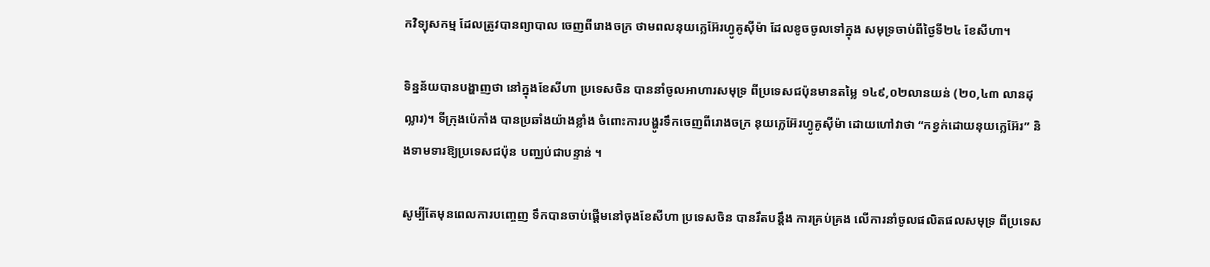កវិទ្យុសកម្ម ដែលត្រូវបានព្យាបាល ចេញពីរោងចក្រ ថាមពលនុយក្លេអ៊ែរហ្វូគូស៊ីម៉ា ដែលខូចចូលទៅក្នុង សមុទ្រចាប់ពីថ្ងៃទី២៤ ខែសីហា។

ទិន្នន័យបានបង្ហាញថា នៅក្នុងខែសីហា ប្រទេសចិន បាននាំចូលអាហារសមុទ្រ ពីប្រទេសជប៉ុនមានតម្លៃ ១៤៩,០២លានយន់ (២០,៤៣ លានដុល្លារ)។ ទីក្រុងប៉េកាំង បានប្រឆាំងយ៉ាងខ្លាំង ចំពោះការបង្ហូរទឹកចេញពីរោងចក្រ នុយក្លេអ៊ែរហ្វូគូស៊ីម៉ា ដោយហៅវាថា “កខ្វក់ដោយនុយក្លេអ៊ែរ” និងទាមទារឱ្យប្រទេសជប៉ុន បញ្ឈប់ជាបន្ទាន់ ។

សូម្បីតែមុនពេលការបញ្ចេញ ទឹកបានចាប់ផ្តើមនៅចុងខែសីហា ប្រទេសចិន បានរឹតបន្តឹង ការគ្រប់គ្រង លើការនាំចូលផលិតផលសមុទ្រ ពីប្រទេស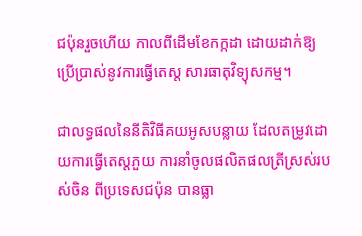ជប៉ុនរួចហើយ កាលពីដើមខែកក្កដា ដោយដាក់ឱ្យប្រើប្រាស់នូវការធ្វើតេស្ត សារធាតុវិទ្យុសកម្ម។

ជាលទ្ធផលនៃនីតិវិធីគយអូសបន្លាយ ដែលតម្រូវដោយការធ្វើតេស្តភួយ ការនាំចូលផលិតផលត្រីស្រស់របស់ចិន ពីប្រទេសជប៉ុន បានធ្លា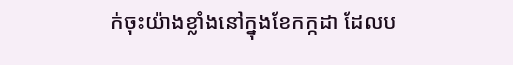ក់ចុះយ៉ាងខ្លាំងនៅក្នុងខែកក្កដា ដែលប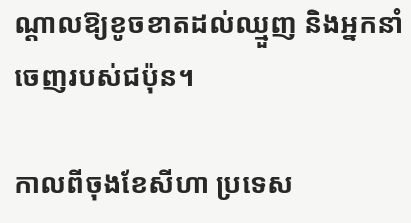ណ្តាលឱ្យខូចខាតដល់ឈ្មួញ និងអ្នកនាំចេញរបស់ជប៉ុន។

កាលពីចុងខែសីហា ប្រទេស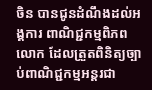ចិន បានជូនដំណឹងដល់អង្គការ ពាណិជ្ជកម្មពិភពលោក ដែលត្រួតពិនិត្យច្បាប់ពាណិជ្ជកម្មអន្តរជា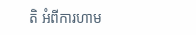តិ អំពីការហាម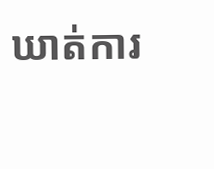ឃាត់ការ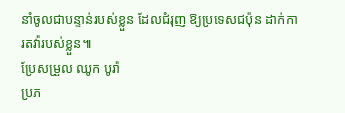នាំចូលជាបន្ទាន់របស់ខ្លួន ដែលជំរុញ ឱ្យប្រទេសជប៉ុន ដាក់ការតវ៉ារបស់ខ្លួន៕
ប្រែសម្រួល ឈូក បូរ៉ា
ប្រភ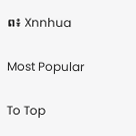ព៖ Xnnhua

Most Popular

To Top